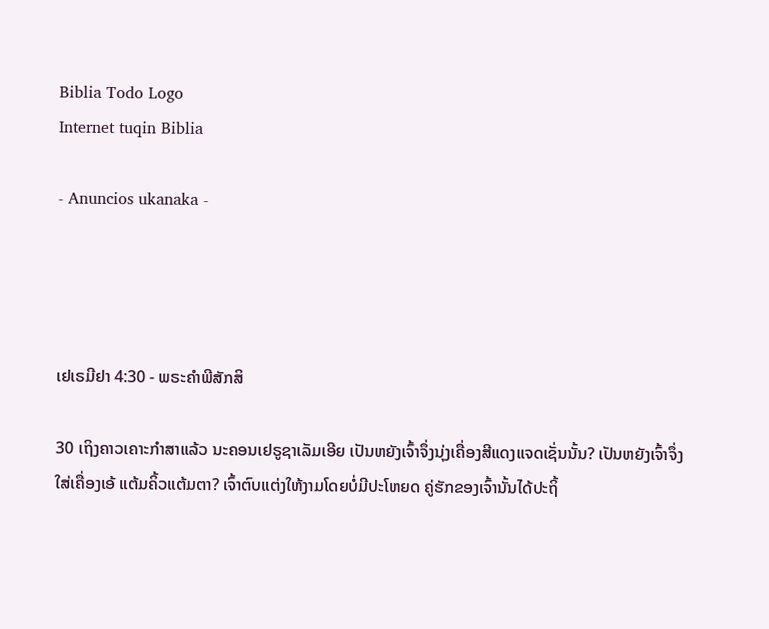Biblia Todo Logo
Internet tuqin Biblia

- Anuncios ukanaka -




ເຢເຣມີຢາ 4:30 - ພຣະຄຳພີສັກສິ

30 ເຖິງຄາວເຄາະກຳສາແລ້ວ ນະຄອນເຢຣູຊາເລັມເອີຍ ເປັນຫຍັງເຈົ້າຈຶ່ງນຸ່ງເຄື່ອງສີແດງແຈດເຊັ່ນນັ້ນ? ເປັນຫຍັງເຈົ້າຈຶ່ງໃສ່ເຄື່ອງເອ້ ແຕ້ມຄິ້ວແຕ້ມຕາ? ເຈົ້າຕົບແຕ່ງໃຫ້ງາມໂດຍບໍ່ມີປະໂຫຍດ ຄູ່ຮັກຂອງເຈົ້ານັ້ນໄດ້ປະຖິ້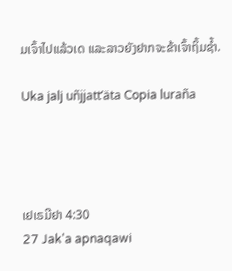ມເຈົ້າໄປແລ້ວເດ ແລະລາວຍັງຢາກຈະຂ້າເຈົ້າຖິ້ມຊໍ້າ.

Uka jalj uñjjattʼäta Copia luraña




ເຢເຣມີຢາ 4:30
27 Jak'a apnaqawi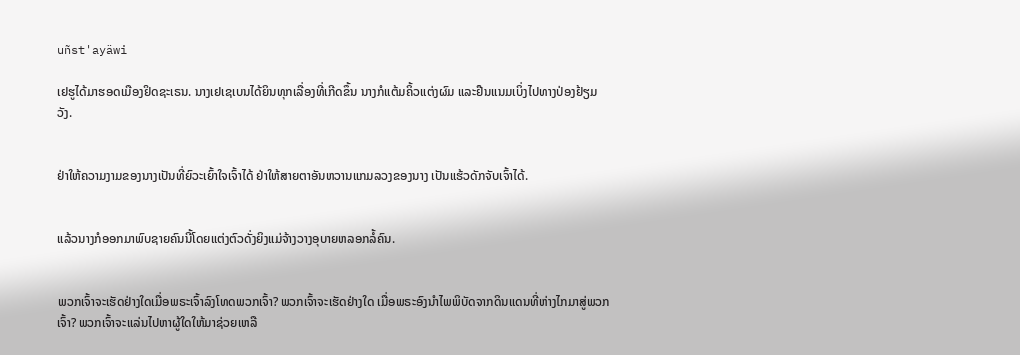uñst'ayäwi

ເຢຮູໄດ້ມາຮອດເມືອງຢິດຊະເຣນ. ນາງເຢເຊເບນໄດ້ຍິນທຸກເລື່ອງທີ່ເກີດຂຶ້ນ ນາງກໍແຕ້ມຄິ້ວແຕ່ງຜົມ ແລະຢືນແນມເບິ່ງໄປທາງປ່ອງຢ້ຽມວັງ.


ຢ່າໃຫ້ຄວາມງາມຂອງນາງເປັນທີ່ຍົວະເຍົ້າໃຈເຈົ້າໄດ້ ຢ່າໃຫ້ສາຍຕາອັນຫວານແກມລວງຂອງນາງ ເປັນແຮ້ວດັກຈັບເຈົ້າໄດ້.


ແລ້ວນາງກໍອອກມາພົບຊາຍຄົນນີ້ໂດຍແຕ່ງຕົວດັ່ງຍິງແມ່ຈ້າງວາງອຸບາຍຫລອກລໍ້ຄົນ.


ພວກເຈົ້າຈະເຮັດຢ່າງໃດເມື່ອພຣະເຈົ້າລົງໂທດພວກເຈົ້າ? ພວກເຈົ້າຈະເຮັດຢ່າງໃດ ເມື່ອພຣະອົງນຳໄພພິບັດຈາກດິນແດນທີ່ຫ່າງໄກມາສູ່ພວກເຈົ້າ? ພວກເຈົ້າຈະແລ່ນໄປຫາຜູ້ໃດໃຫ້ມາຊ່ວຍເຫລື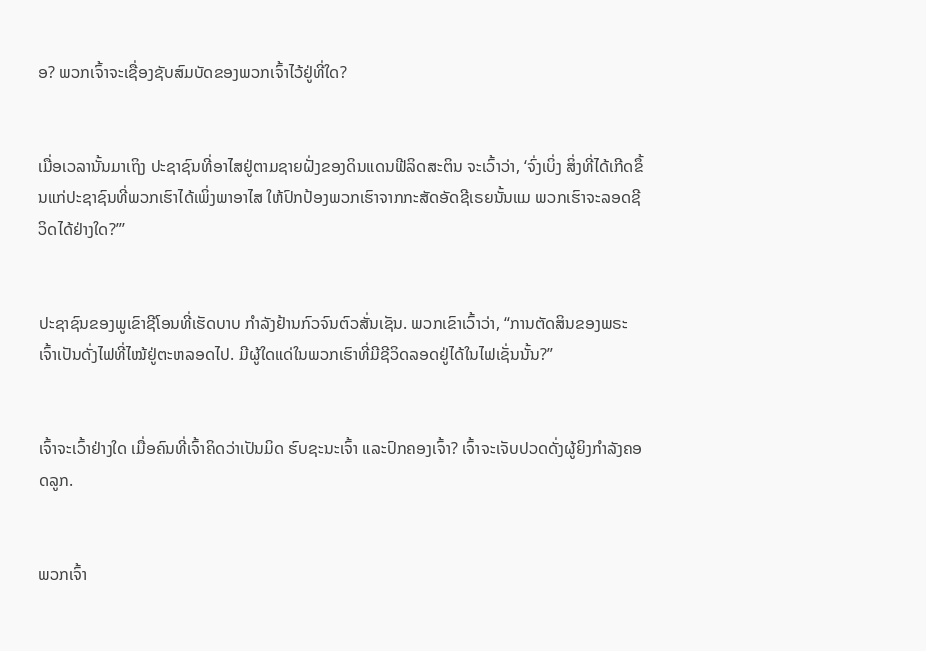ອ? ພວກເຈົ້າຈະເຊື່ອງຊັບສົມບັດຂອງພວກເຈົ້າໄວ້ຢູ່ທີ່ໃດ?


ເມື່ອເວລານັ້ນມາເຖິງ ປະຊາຊົນທີ່ອາໄສຢູ່ຕາມຊາຍຝັ່ງຂອງດິນແດນຟີລິດສະຕິນ ຈະເວົ້າວ່າ, ‘ຈົ່ງເບິ່ງ ສິ່ງທີ່ໄດ້ເກີດຂຶ້ນແກ່ປະຊາຊົນທີ່ພວກເຮົາໄດ້ເພິ່ງພາອາໄສ ໃຫ້ປົກປ້ອງພວກເຮົາຈາກກະສັດອັດຊີເຣຍນັ້ນແມ ພວກເຮົາຈະລອດຊີວິດໄດ້ຢ່າງໃດ?”’


ປະຊາຊົນຂອງພູເຂົາຊີໂອນທີ່ເຮັດບາບ ກຳລັງຢ້ານກົວຈົນຕົວສັ່ນເຊັນ. ພວກເຂົາເວົ້າວ່າ, “ການຕັດສິນຂອງພຣະເຈົ້າເປັນດັ່ງໄຟທີ່ໄໝ້ຢູ່ຕະຫລອດໄປ. ມີຜູ້ໃດແດ່ໃນພວກເຮົາທີ່ມີຊີວິດລອດຢູ່ໄດ້ໃນໄຟເຊັ່ນນັ້ນ?”


ເຈົ້າຈະເວົ້າຢ່າງໃດ ເມື່ອຄົນທີ່ເຈົ້າຄິດວ່າເປັນມິດ ຮົບຊະນະເຈົ້າ ແລະປົກຄອງເຈົ້າ? ເຈົ້າຈະເຈັບປວດດັ່ງຜູ້ຍິງກຳລັງຄອດລູກ.


ພວກເຈົ້າ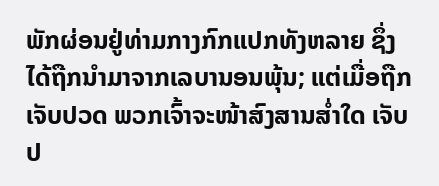ພັກຜ່ອນຢູ່ທ່າມກາງກົກແປກທັງຫລາຍ ຊຶ່ງໄດ້ຖືກນຳມາຈາກເລບານອນພຸ້ນ; ແຕ່ເມື່ອຖືກເຈັບປວດ ພວກເຈົ້າຈະໜ້າສົງສານສໍ່າໃດ ເຈັບປ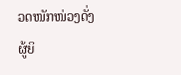ວດໜັກໜ່ວງດັ່ງຜູ້ຍິ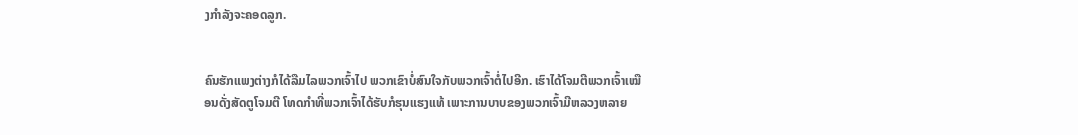ງກຳລັງຈະຄອດລູກ.


ຄົນຮັກແພງຕ່າງກໍໄດ້ລືມໄລພວກເຈົ້າໄປ ພວກເຂົາບໍ່ສົນໃຈກັບພວກເຈົ້າຕໍ່ໄປອີກ. ເຮົາໄດ້ໂຈມຕີພວກເຈົ້າເໝືອນດັ່ງສັດຕູໂຈມຕີ ໂທດກຳທີ່ພວກເຈົ້າໄດ້ຮັບກໍຮຸນແຮງແທ້ ເພາະການບາບຂອງພວກເຈົ້າມີຫລວງຫລາຍ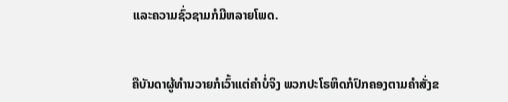ແລະຄວາມຊົ່ວຊາມກໍມີຫລາຍໂພດ.


ຄືບັນດາຜູ້ທຳນວາຍກໍເວົ້າແຕ່ຄຳບໍ່ຈິງ ພວກປະໂຣຫິດກໍປົກຄອງຕາມຄຳສັ່ງຂ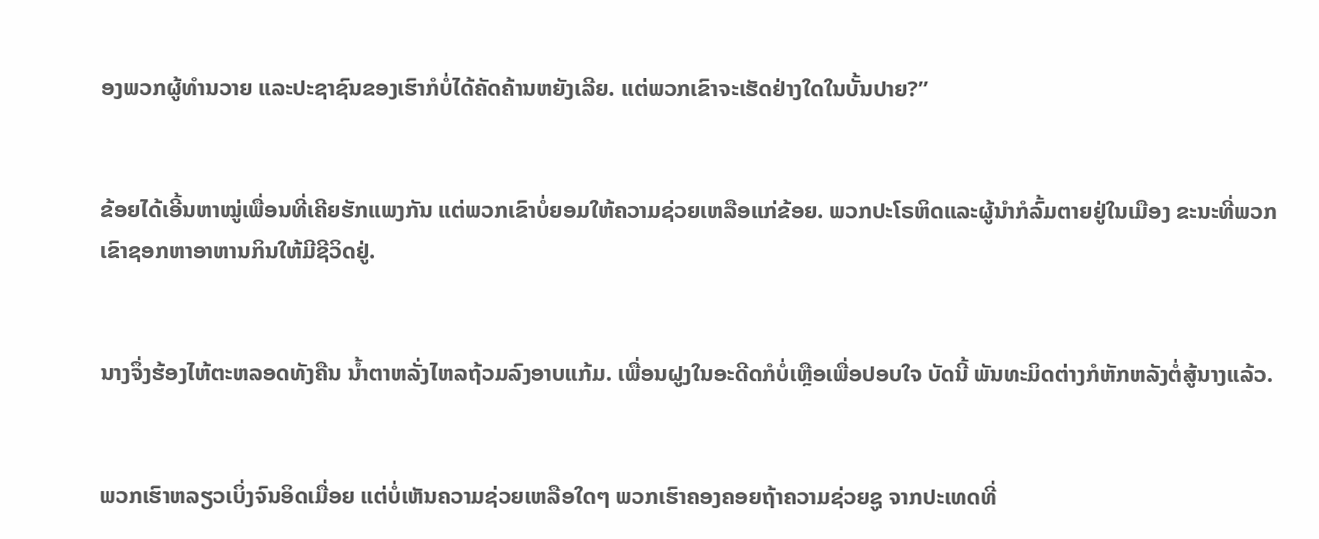ອງພວກຜູ້ທຳນວາຍ ແລະປະຊາຊົນຂອງເຮົາກໍບໍ່ໄດ້ຄັດຄ້ານຫຍັງເລີຍ. ແຕ່ພວກເຂົາຈະເຮັດຢ່າງໃດໃນບັ້ນປາຍ?”


ຂ້ອຍໄດ້ເອີ້ນຫາໝູ່ເພື່ອນທີ່ເຄີຍຮັກແພງກັນ ແຕ່ພວກເຂົາບໍ່ຍອມໃຫ້ຄວາມຊ່ວຍເຫລືອແກ່ຂ້ອຍ. ພວກປະໂຣຫິດແລະຜູ້ນຳກໍລົ້ມຕາຍຢູ່ໃນເມືອງ ຂະນະທີ່ພວກເຂົາຊອກຫາອາຫານກິນໃຫ້ມີຊີວິດຢູ່.


ນາງຈຶ່ງຮ້ອງໄຫ້ຕະຫລອດທັງຄືນ ນໍ້າຕາຫລັ່ງໄຫລຖ້ວມລົງອາບແກ້ມ. ເພື່ອນຝູງໃນອະດີດກໍບໍ່ເຫຼືອເພື່ອປອບໃຈ ບັດນີ້ ພັນທະມິດຕ່າງກໍຫັກຫລັງຕໍ່ສູ້ນາງແລ້ວ.


ພວກເຮົາຫລຽວເບິ່ງຈົນອິດເມື່ອຍ ແຕ່ບໍ່ເຫັນຄວາມຊ່ວຍເຫລືອໃດໆ ພວກເຮົາຄອງຄອຍຖ້າຄວາມຊ່ວຍຊູ ຈາກປະເທດທີ່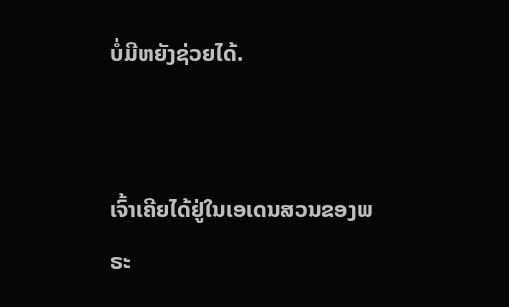ບໍ່ມີຫຍັງຊ່ວຍໄດ້.


ເຈົ້າເຄີຍໄດ້ຢູ່ໃນເອເດນສວນຂອງພຣະ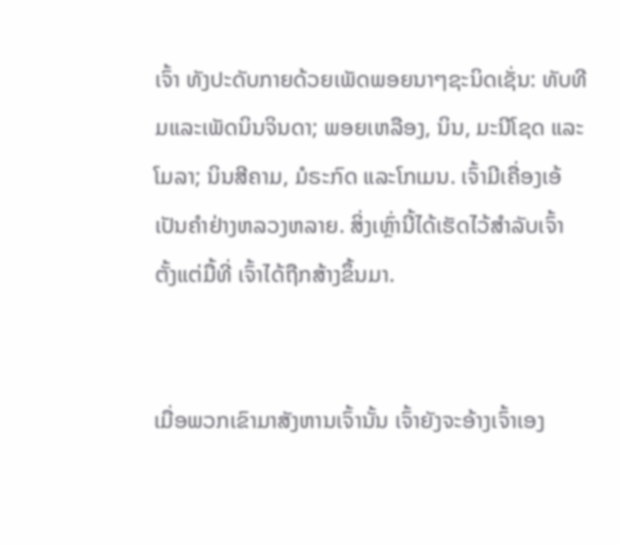ເຈົ້າ ທັງປະດັບກາຍດ້ວຍເພັດພອຍນາໆຊະນິດເຊັ່ນ: ທັບທີມແລະເພັດນິນຈິນດາ; ພອຍເຫລືອງ, ນິນ, ມະນີໂຊດ ແລະໂມລາ; ນິນສີຄາມ, ມໍຣະກົດ ແລະໂກເມນ. ເຈົ້າມີເຄື່ອງເອ້ເປັນຄຳຢ່າງຫລວງຫລາຍ. ສິ່ງເຫຼົ່ານີ້ໄດ້ເຮັດໄວ້ສຳລັບເຈົ້າ ຕັ້ງແຕ່ມື້ທີ່ ເຈົ້າໄດ້ຖືກສ້າງຂຶ້ນມາ.


ເມື່ອພວກເຂົາມາສັງຫານເຈົ້ານັ້ນ ເຈົ້າຍັງຈະອ້າງເຈົ້າເອງ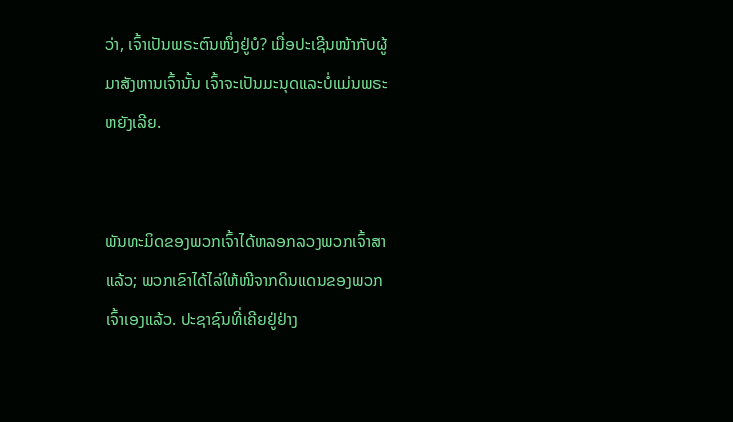ວ່າ, ເຈົ້າເປັນພຣະຕົນໜຶ່ງຢູ່ບໍ? ເມື່ອປະເຊີນໜ້າກັບຜູ້ມາສັງຫານເຈົ້ານັ້ນ ເຈົ້າຈະເປັນມະນຸດແລະບໍ່ແມ່ນພຣະຫຍັງເລີຍ.


ພັນທະມິດຂອງພວກເຈົ້າໄດ້ຫລອກລວງພວກເຈົ້າສາແລ້ວ; ພວກເຂົາໄດ້ໄລ່ໃຫ້ໜີຈາກດິນແດນຂອງພວກເຈົ້າເອງແລ້ວ. ປະຊາຊົນທີ່ເຄີຍຢູ່ຢ່າງ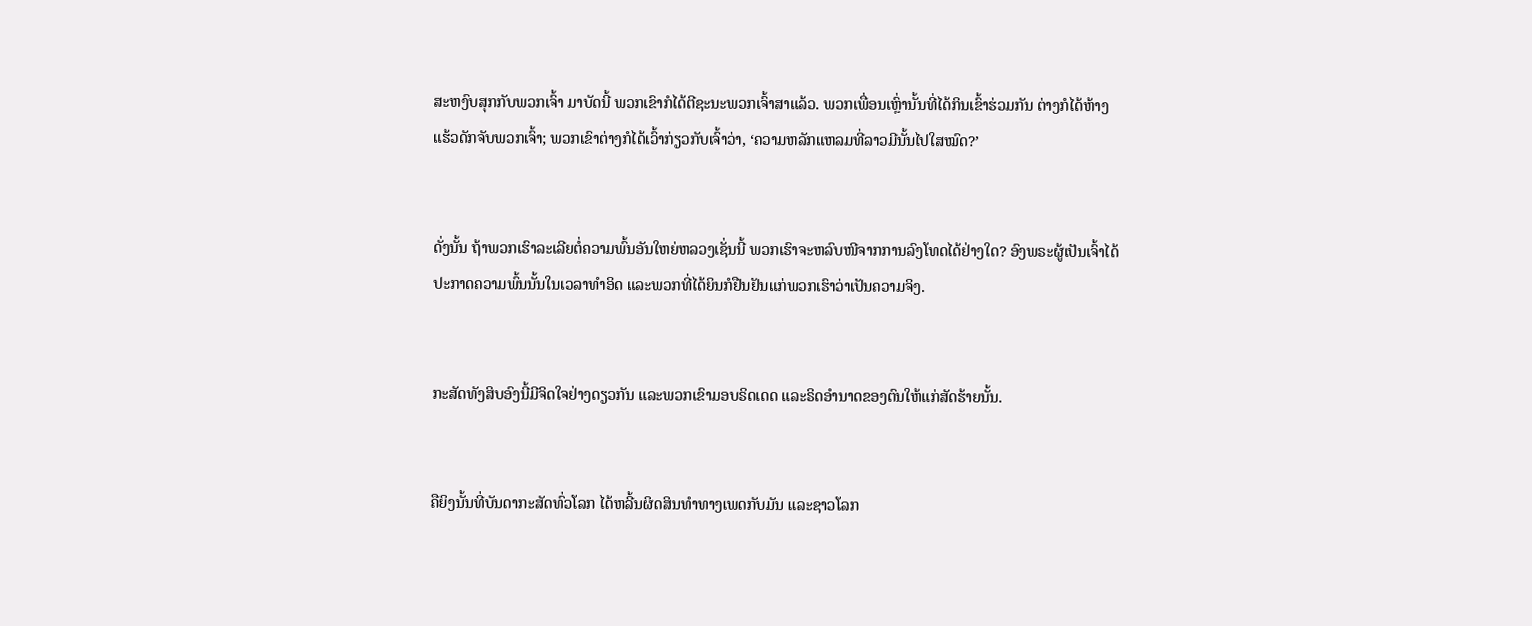ສະຫງົບສຸກກັບພວກເຈົ້າ ມາບັດນີ້ ພວກເຂົາກໍໄດ້ຕີຊະນະພວກເຈົ້າສາແລ້ວ. ພວກເພື່ອນເຫຼົ່ານັ້ນທີ່ໄດ້ກິນເຂົ້າຮ່ວມກັນ ຕ່າງກໍໄດ້ຫ້າງແຮ້ວດັກຈັບພວກເຈົ້າ; ພວກເຂົາຕ່າງກໍໄດ້ເວົ້າກ່ຽວກັບເຈົ້າວ່າ, ‘ຄວາມຫລັກແຫລມທີ່ລາວມີນັ້ນໄປໃສໝົດ?’


ດັ່ງນັ້ນ ຖ້າພວກເຮົາລະເລີຍຕໍ່ຄວາມພົ້ນອັນໃຫຍ່ຫລວງເຊັ່ນນີ້ ພວກເຮົາຈະຫລົບໜີຈາກການລົງໂທດໄດ້ຢ່າງໃດ? ອົງພຣະຜູ້ເປັນເຈົ້າໄດ້ປະກາດຄວາມພົ້ນນັ້ນໃນເວລາທຳອິດ ແລະພວກທີ່ໄດ້ຍິນກໍຢືນຢັນແກ່ພວກເຮົາວ່າເປັນຄວາມຈິງ.


ກະສັດທັງສິບອົງນີ້ມີຈິດໃຈຢ່າງດຽວກັນ ແລະພວກເຂົາມອບຣິດເດດ ແລະຣິດອຳນາດຂອງຕົນໃຫ້ແກ່ສັດຮ້າຍນັ້ນ.


ຄືຍິງນັ້ນທີ່ບັນດາກະສັດທົ່ວໂລກ ໄດ້ຫລີ້ນຜິດສິນທຳທາງເພດກັບມັນ ແລະຊາວໂລກ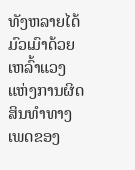ທັງຫລາຍໄດ້ມົວເມົາດ້ວຍເຫລົ້າແວງ ແຫ່ງການຜິດສິນທຳທາງເພດຂອງ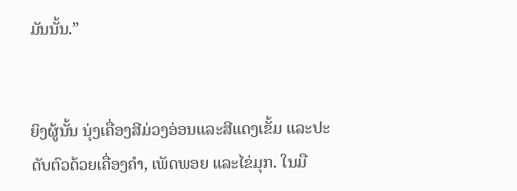ມັນນັ້ນ.”


ຍິງຜູ້ນັ້ນ ນຸ່ງເຄື່ອງສີມ່ວງອ່ອນແລະສີແດງເຂັ້ມ ແລະປະດັບຕົວດ້ວຍເຄື່ອງຄຳ, ເພັດພອຍ ແລະໄຂ່ມຸກ. ໃນມື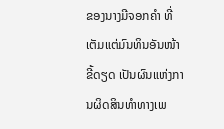ຂອງນາງມີຈອກຄຳ ທີ່ເຕັມແຕ່ມົນທິນອັນໜ້າຂີ້ດຽດ ເປັນຜົນແຫ່ງການຜິດສິນທຳທາງເພ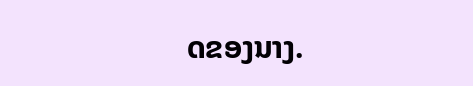ດຂອງນາງ.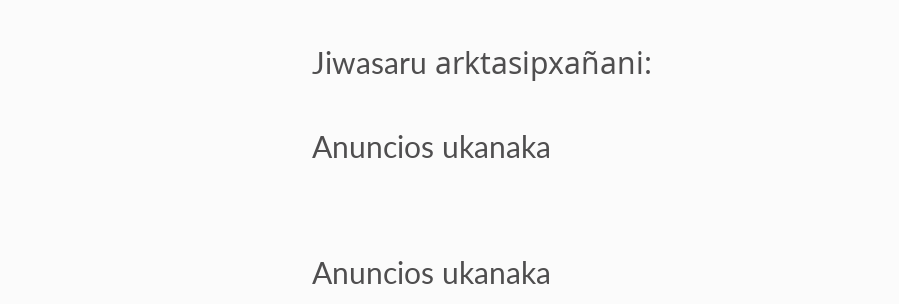Jiwasaru arktasipxañani:

Anuncios ukanaka


Anuncios ukanaka